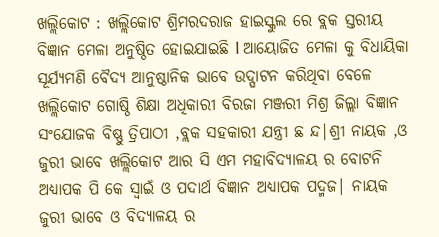ଖଲ୍ଲିକୋଟ : ଖଲ୍ଲିକୋଟ ଶ୍ରିମରଦରାଜ ହାଇସ୍କୁଲ ରେ ବ୍ଲକ ସ୍ତରୀୟ ବିଜ୍ଞାନ ମେଳା ଅନୁଷ୍ଠିତ ହୋଇଯାଇଛି l ଆୟୋଜିତ ମେଳା କୁ ବିଧାୟିକା ସୂର୍ଯ୍ୟମଣି ବୈଦ୍ୟ ଆନୁଷ୍ଠାନିକ ଭାବେ ଉଦ୍ଘାଟନ କରିଥିବା ବେଳେ ଖଲ୍ଲିକୋଟ ଗୋଷ୍ଠି ଶିକ୍ଷା ଅଧିକାରୀ ବିରଜା ମଞ୍ଜରୀ ମିଶ୍ର ଜିଲ୍ଲା ବିଜ୍ଞାନ ସଂଯୋଜକ ବିଷ୍ଣୁ ତ୍ରିପାଠୀ ,ବ୍ଲକ ସହକାରୀ ଯନ୍ତ୍ରୀ ଛ ନ୍ଦ|ଶ୍ରୀ ନାୟକ ,ଓ ଜୁରୀ ଭାବେ ଖଲ୍ଲିକୋଟ ଆର ସି ଏମ ମହାବିଦ୍ୟାଳୟ ର ବୋଟନି ଅଧ୍ୟାପକ ପି କେ ସ୍ୱାଇଁ ଓ ପଦାର୍ଥ ବିଜ୍ଞାନ ଅଧ୍ୟାପକ ପଦ୍ମଜ| ନାୟକ ଜୁରୀ ଭାବେ ଓ ବିଦ୍ୟାଳୟ ର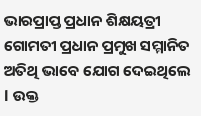ଭାରପ୍ରାପ୍ତ ପ୍ରଧାନ ଶିକ୍ଷୟତ୍ରୀ ଗୋମତୀ ପ୍ରଧାନ ପ୍ରମୁଖ ସମ୍ମାନିତ ଅତିଥି ଭାବେ ଯୋଗ ଦେଇଥିଲେ l ଉକ୍ତ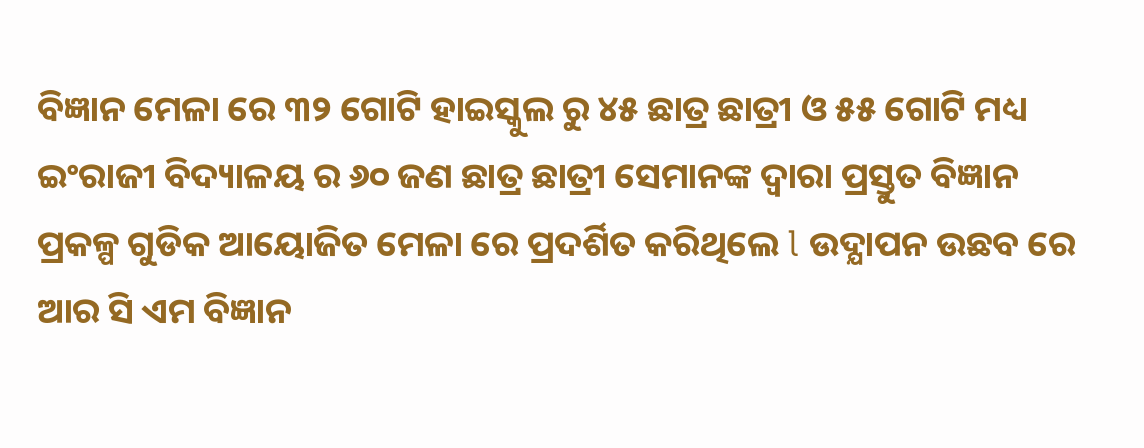ବିଜ୍ଞାନ ମେଳା ରେ ୩୨ ଗୋଟି ହାଇସ୍କୁଲ ରୁ ୪୫ ଛାତ୍ର ଛାତ୍ରୀ ଓ ୫୫ ଗୋଟି ମଧ୍ୟ ଇଂରାଜୀ ବିଦ୍ୟାଳୟ ର ୬୦ ଜଣ ଛାତ୍ର ଛାତ୍ରୀ ସେମାନଙ୍କ ଦ୍ୱାରା ପ୍ରସ୍ତୁତ ବିଜ୍ଞାନ ପ୍ରକଳ୍ପ ଗୁଡିକ ଆୟୋଜିତ ମେଳା ରେ ପ୍ରଦର୍ଶିତ କରିଥିଲେ l ଉଦ୍ଯାପନ ଉଛବ ରେ ଆର ସି ଏମ ବିଜ୍ଞାନ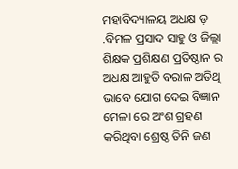ମହାବିଦ୍ୟାଳୟ ଅଧକ୍ଷ ଡ଼ .ବିମଳ ପ୍ରସାଦ ସାହୁ ଓ ଜିଲ୍ଲା ଶିକ୍ଷକ ପ୍ରଶିକ୍ଷଣ ପ୍ରତିଷ୍ଠାନ ର ଅଧକ୍ଷ ଆହୁତି ବରାଳ ଅତିଥି ଭାବେ ଯୋଗ ଦେଇ ବିଜ୍ଞାନ ମେଳା ରେ ଅଂଶ ଗ୍ରହଣ କରିଥିବା ଶ୍ରେଷ୍ଠ ତିନି ଜଣ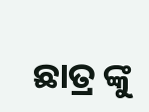ଛାତ୍ର ଙ୍କୁ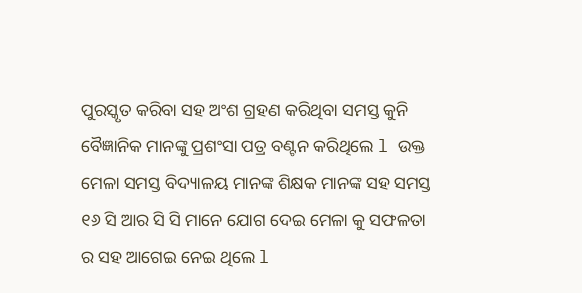ପୁରସ୍କୃତ କରିବା ସହ ଅଂଶ ଗ୍ରହଣ କରିଥିବା ସମସ୍ତ କୁନି ବୈଜ୍ଞାନିକ ମାନଙ୍କୁ ପ୍ରଶଂସା ପତ୍ର ବଣ୍ଟନ କରିଥିଲେ l ଉକ୍ତ ମେଳା ସମସ୍ତ ବିଦ୍ୟାଳୟ ମାନଙ୍କ ଶିକ୍ଷକ ମାନଙ୍କ ସହ ସମସ୍ତ ୧୬ ସି ଆର ସି ସି ମାନେ ଯୋଗ ଦେଇ ମେଳା କୁ ସଫଳତା ର ସହ ଆଗେଇ ନେଇ ଥିଲେ l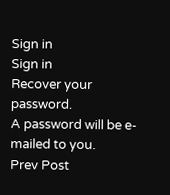Sign in
Sign in
Recover your password.
A password will be e-mailed to you.
Prev Post